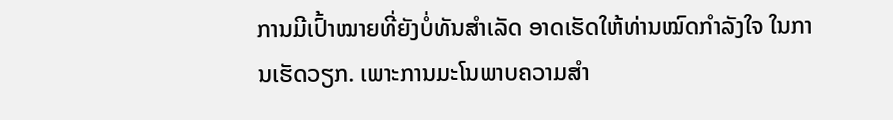ການມີເປົ້າໝາຍທີ່ຍັງບໍ່ທັນສຳເລັດ ອາດເຮັດໃຫ້ທ່ານໝົດກຳລັງໃຈ ໃນການເຮັດວຽກ. ເພາະການມະໂນພາບຄວາມສຳ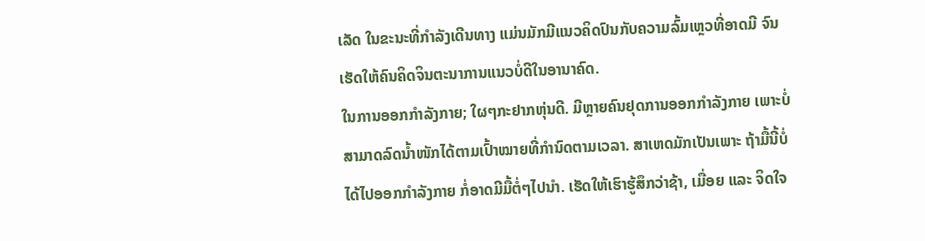ເລັດ ໃນຂະນະທີ່ກຳລັງເດີນທາງ ແມ່ນມັກມີແນວຄິດປົນກັບຄວາມລົ້ມເຫຼວທີ່ອາດມີ ຈົນເຮັດໃຫ້ຄົນຄິດຈິນຕະນາການແນວບໍ່ດີໃນອານາຄົດ.
ໃນການອອກກຳລັງກາຍ; ໃຜໆກະຢາກຫຸ່ນດີ. ມີຫຼາຍຄົນຢຸດການອອກກຳລັງກາຍ ເພາະບໍ່ສາມາດລົດນໍ້າໜັກໄດ້ຕາມເປົ້າໝາຍທີ່ກຳນົດຕາມເວລາ. ສາເຫດມັກເປັນເພາະ ຖ້າມື້ນີ້ບໍ່ໄດ້ໄປອອກກຳລັງກາຍ ກໍ່ອາດມີມື້ຕໍ່ໆໄປນຳ. ເຮັດໃຫ້ເຮົາຮູ້ສຶກວ່າຊ້າ, ເມື່ອຍ ແລະ ຈິດໃຈ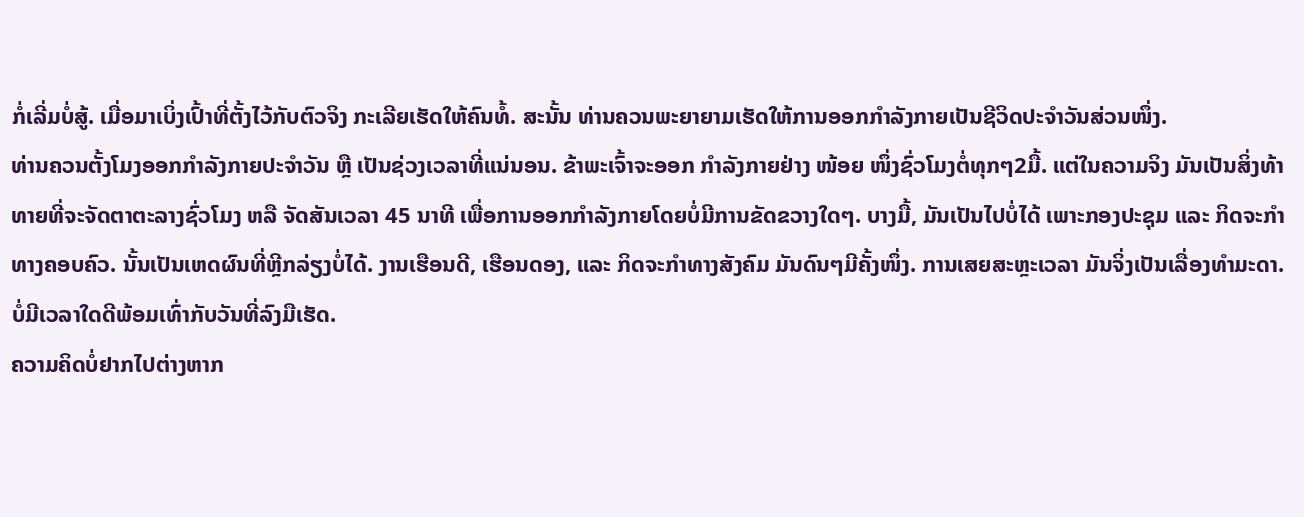ກໍ່ເລີ່ມບໍ່ສູ້. ເມື່ອມາເບິ່ງເປົ້າທີ່ຕັ້ງໄວ້ກັບຕົວຈິງ ກະເລີຍເຮັດໃຫ້ຄົນທໍ້. ສະນັ້ນ ທ່ານຄວນພະຍາຍາມເຮັດໃຫ້ການອອກກຳລັງກາຍເປັນຊີວິດປະຈຳວັນສ່ວນໜຶ່ງ.
ທ່ານຄວນຕັ້ງໂມງອອກກຳລັງກາຍປະຈຳວັນ ຫຼື ເປັນຊ່ວງເວລາທີ່ແນ່ນອນ. ຂ້າພະເຈົ້າຈະອອກ ກຳລັງກາຍຢ່າງ ໜ້ອຍ ໜຶ່ງຊົ່ວໂມງຕໍ່ທຸກໆ2ມື້. ແຕ່ໃນຄວາມຈິງ ມັນເປັນສິ່ງທ້າທາຍທີ່ຈະຈັດຕາຕະລາງຊົ່ວໂມງ ຫລື ຈັດສັນເວລາ 45 ນາທີ ເພື່ອການອອກກຳລັງກາຍໂດຍບໍ່ມີການຂັດຂວາງໃດໆ. ບາງມື້, ມັນເປັນໄປບໍ່ໄດ້ ເພາະກອງປະຊຸມ ແລະ ກິດຈະກຳທາງຄອບຄົວ. ນັ້ນເປັນເຫດຜົນທີ່ຫຼີກລ່ຽງບໍ່ໄດ້. ງານເຮືອນດີ, ເຮືອນດອງ, ແລະ ກິດຈະກຳທາງສັງຄົມ ມັນດົນໆມີຄັ້ງໜຶ່ງ. ການເສຍສະຫຼະເວລາ ມັນຈິ່ງເປັນເລື່ອງທຳມະດາ.
ບໍ່ມີເວລາໃດດີພ້ອມເທົ່າກັບວັນທີ່ລົງມືເຮັດ.
ຄວາມຄິດບໍ່ຢາກໄປຕ່າງຫາກ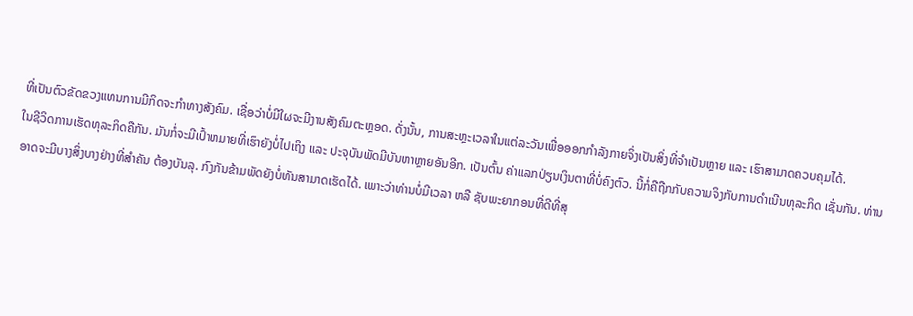ທີ່ເປັນຕົວຂັດຂວງແທນການມີກິດຈະກຳທາງສັງຄົມ. ເຊື່ອວ່າບໍ່ມີໃຜຈະມີງານສັງຄົມຕະຫຼອດ. ດັ່ງນັ້ນ, ການສະຫຼະເວລາໃນແຕ່ລະວັນເພື່ອອອກກຳລັງກາຍຈິ່ງເປັນສິ່ງທີ່ຈຳເປັນຫຼາຍ ແລະ ເຮົາສາມາດຄວບຄຸມໄດ້.
ໃນຊີວິດການເຮັດທຸລະກິດຄືກັນ. ມັນກໍ່ຈະມີເປົ້າຫມາຍທີ່ເຮົາຍັງບໍ່ໄປເຖິງ ແລະ ປະຈຸບັນພັດມີບັນຫາຫຼາຍອັນອີກ. ເປັນຕົ້ນ ຄ່າແລກປ່ຽນເງິນຕາທີ່ບໍ່ຄົງຕົວ. ນີ້ກໍ່ຄືຖືກກັບຄວາມຈິງກັບການດຳເນີນທຸລະກິດ ເຊັ່ນກັນ. ທ່ານອາດຈະມີບາງສິ່ງບາງຢ່າງທີ່ສຳຄັນ ຕ້ອງບັນລຸ. ກົງກັນຂ້າມພັດຍັງບໍ່ທັນສາມາດເຮັດໄດ້. ເພາະວ່າທ່ານບໍ່ມີເວລາ ຫລື ຊັບພະຍາກອນທີ່ດີທີ່ສຸ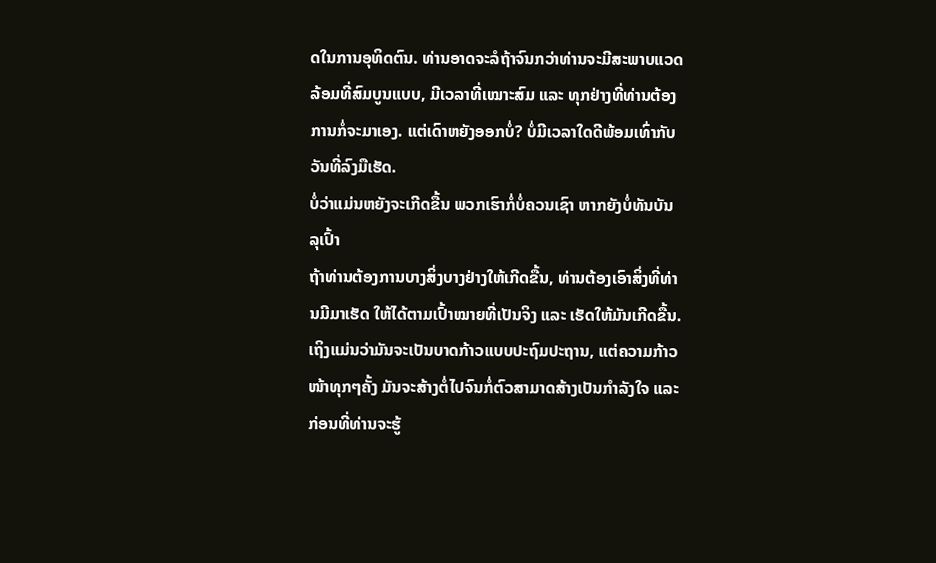ດໃນການອຸທິດຕົນ. ທ່ານອາດຈະລໍຖ້າຈົນກວ່າທ່ານຈະມີສະພາບແວດລ້ອມທີ່ສົມບູນແບບ, ມີເວລາທີ່ເໝາະສົມ ແລະ ທຸກຢ່າງທີ່ທ່ານຕ້ອງການກໍ່ຈະມາເອງ. ແຕ່ເດົາຫຍັງອອກບໍ່? ບໍ່ມີເວລາໃດດີພ້ອມເທົ່າກັບວັນທີ່ລົງມືເຮັດ.
ບໍ່ວ່າແມ່ນຫຍັງຈະເກີດຂື້ນ ພວກເຮົາກໍ່ບໍ່ຄວນເຊົາ ຫາກຍັງບໍ່ທັນບັນລຸເປົ້າ
ຖ້າທ່ານຕ້ອງການບາງສິ່ງບາງຢ່າງໃຫ້ເກີດຂື້ນ, ທ່ານຕ້ອງເອົາສິ່ງທີ່ທ່ານມີມາເຮັດ ໃຫ້ໄດ້ຕາມເປົ້າໝາຍທີ່ເປັນຈິງ ແລະ ເຮັດໃຫ້ມັນເກີດຂື້ນ. ເຖິງແມ່ນວ່າມັນຈະເປັນບາດກ້າວແບບປະຖົມປະຖານ, ແຕ່ຄວາມກ້າວໜ້າທຸກໆຄັ້ງ ມັນຈະສ້າງຕໍ່ໄປຈົນກໍ່ຕົວສາມາດສ້າງເປັນກຳລັງໃຈ ແລະກ່ອນທີ່ທ່ານຈະຮູ້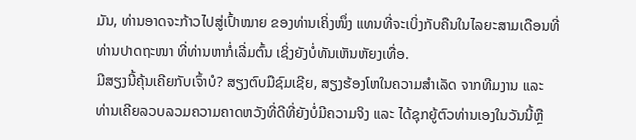ມັນ, ທ່ານອາດຈະກ້າວໄປສູ່ເປົ້າໝາຍ ຂອງທ່ານເຄິ່ງໜຶ່ງ ແທນທີ່ຈະເບິ່ງກັບຄືນໃນໄລຍະສາມເດືອນທີ່ທ່ານປາດຖະໜາ ທີ່ທ່ານຫາກໍ່ເລີ່ມຕົ້ນ ເຊິ່ງຍັງບໍ່ທັນເຫັນຫັຍງເທື່ອ.
ມີສຽງນີ້ຄຸ້ນເຄີຍກັບເຈົ້າບໍ? ສຽງຕົບມືຊົມເຊີຍ, ສຽງຮ້ອງໂຫໃນຄວາມສຳເລັດ ຈາກທີມງານ ແລະ ທ່ານເຄີຍລວບລວມຄວາມຄາດຫວັງທີ່ດີທີ່ຍັງບໍ່ມີຄວາມຈິງ ແລະ ໄດ້ຊຸກຍູ້ຕົວທ່ານເອງໃນວັນນີ້ຫຼື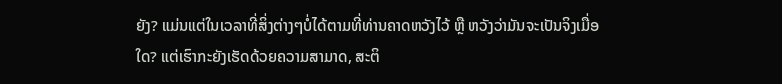ຍັງ? ແມ່ນແຕ່ໃນເວລາທີ່ສິ່ງຕ່າງໆບໍ່ໄດ້ຕາມທີ່ທ່ານຄາດຫວັງໄວ້ ຫຼື ຫວັງວ່າມັນຈະເປັນຈິງເມື່ອໃດ? ແຕ່ເຮົາກະຍັງເຮັດດ້ວຍຄວາມສາມາດ, ສະຕິ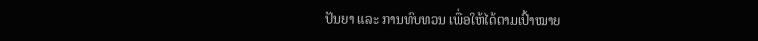ປັນຍາ ແລະ ການທົບທວນ ເພື່ອໃຫ້ໄດ້ຕາມເປົ້າໝາຍ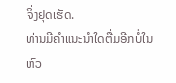ຈິ່ງຢຸດເຮັດ.
ທ່ານມີຄຳແນະນຳໃດຕື່ມອີກບໍ່ໃນຫົວ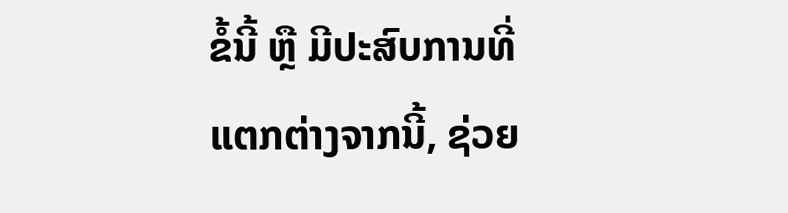ຂໍ້ນີ້ ຫຼື ມີປະສົບການທີ່ແຕກຕ່າງຈາກນີ້, ຊ່ວຍ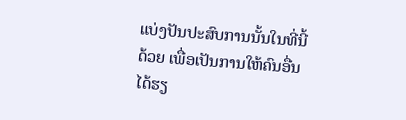ແບ່ງປັນປະສົບການນັ້ນໃນທີ່ນີ້ດ້ວຍ ເພື່ອເປັນການໃຫ້ຄົນອື່ນໄດ້ຮຽ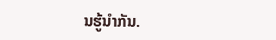ນຮູ້ນຳກັນ.